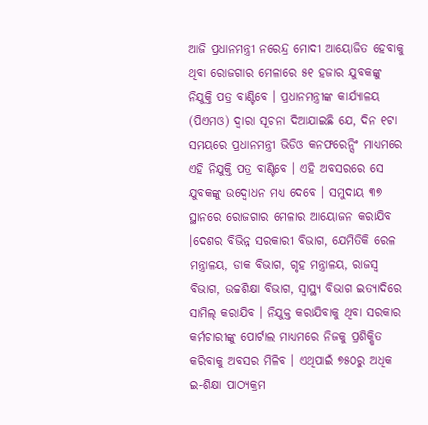ଆଜି ପ୍ରଧାନମନ୍ତ୍ରୀ ନରେନ୍ଦ୍ର ମୋଦୀ ଆୟୋଜିତ ହେବାକୁ ଥିବା ରୋଜଗାର ମେଳାରେ ୫୧ ହଜାର ଯୁବକଙ୍କୁ ନିଯୁକ୍ତି ପତ୍ର ବାଣ୍ଟିବେ । ପ୍ରଧାନମନ୍ତ୍ରୀଙ୍କ କାର୍ଯ୍ୟାଳୟ (ପିଏମଓ) ଦ୍ୱାରା ସୂଚନା ଦିଆଯାଇଛି ଯେ, ଦିନ ୧ଟା ସମୟରେ ପ୍ରଧାନମନ୍ତ୍ରୀ ଭିଡିଓ କନଫରେନ୍ସିଂ ମାଧ୍ୟମରେ ଏହି ନିଯୁକ୍ତି ପତ୍ର ବାଣ୍ଟିବେ । ଏହି ଅବସରରେ ସେ ଯୁବକଙ୍କୁ ଉଦ୍ବୋଧନ ମଧ୍ୟ ଦେବେ । ସମୁଦାୟ ୩୭ ସ୍ଥାନରେ ରୋଜଗାର ମେଳାର ଆୟୋଜନ କରାଯିବ ।ଦେଶର ବିଭିନ୍ନ ସରକାରୀ ବିଭାଗ, ଯେମିତିକି ରେଳ ମନ୍ତ୍ରାଳୟ, ଡାକ ବିଭାଗ, ଗୃହ ମନ୍ତ୍ରାଳୟ, ରାଜସ୍ୱ ବିଭାଗ, ଉଚ୍ଚଶିକ୍ଷା ବିଭାଗ, ସ୍ୱାସ୍ଥ୍ୟ ବିଭାଗ ଇତ୍ୟାଦିରେ ସାମିଲ୍ କରାଯିବ । ନିଯୁକ୍ତ କରାଯିବାକୁ ଥିବା ସରକାର କର୍ମଚାରୀଙ୍କୁ ପୋର୍ଟାଲ ମାଧ୍ୟମରେ ନିଜକୁ ପ୍ରଶିକ୍ଷିତ କରିବାକୁ ଅବସର ମିଳିବ । ଏଥିପାଇଁ ୭୫୦ରୁ ଅଧିକ ଇ-ଶିକ୍ଷା ପାଠ୍ୟକ୍ରମ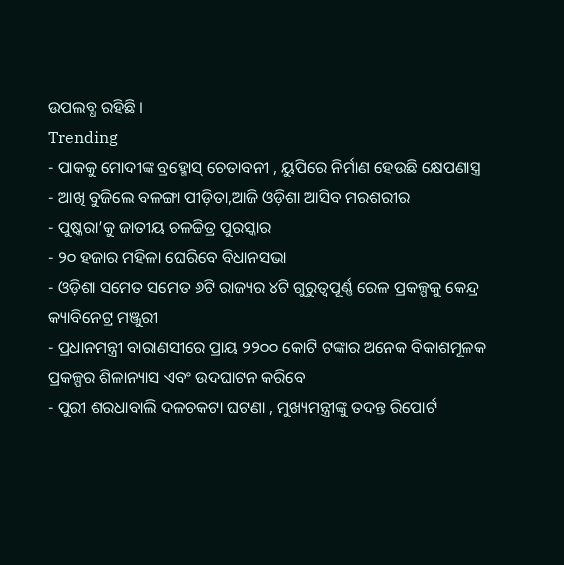ଉପଲବ୍ଧ ରହିଛି ।
Trending
- ପାକକୁ ମୋଦୀଙ୍କ ବ୍ରହ୍ମୋସ୍ ଚେତାବନୀ , ୟୁପିରେ ନିର୍ମାଣ ହେଉଛି କ୍ଷେପଣାସ୍ତ୍ର
- ଆଖି ବୁଜିଲେ ବଳଙ୍ଗା ପୀଡ଼ିତା,ଆଜି ଓଡ଼ିଶା ଆସିବ ମରଶରୀର
- ପୁଷ୍କରା’କୁ ଜାତୀୟ ଚଳଚ୍ଚିତ୍ର ପୁରସ୍କାର
- ୨୦ ହଜାର ମହିଳା ଘେରିବେ ବିଧାନସଭା
- ଓଡ଼ିଶା ସମେତ ସମେତ ୬ଟି ରାଜ୍ୟର ୪ଟି ଗୁରୁତ୍ୱପୂର୍ଣ୍ଣ ରେଳ ପ୍ରକଳ୍ପକୁ କେନ୍ଦ୍ର କ୍ୟାବିନେଟ୍ର ମଞ୍ଜୁରୀ
- ପ୍ରଧାନମନ୍ତ୍ରୀ ବାରାଣସୀରେ ପ୍ରାୟ ୨୨୦୦ କୋଟି ଟଙ୍କାର ଅନେକ ବିକାଶମୂଳକ ପ୍ରକଳ୍ପର ଶିଳାନ୍ୟାସ ଏବଂ ଉଦଘାଟନ କରିବେ
- ପୁରୀ ଶରଧାବାଲି ଦଳଚକଟା ଘଟଣା , ମୁଖ୍ୟମନ୍ତ୍ରୀଙ୍କୁ ତଦନ୍ତ ରିପୋର୍ଟ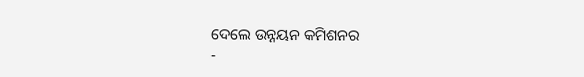ଦେଲେ ଉନ୍ନୟନ କମିଶନର
-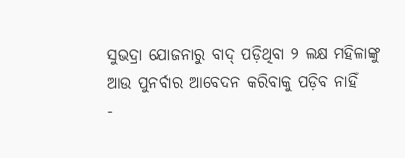ସୁଭଦ୍ରା ଯୋଜନାରୁ ବାଦ୍ ପଡ଼ିଥିବା ୨ ଲକ୍ଷ ମହିଳାଙ୍କୁ ଆଉ ପୁନର୍ବାର ଆବେଦନ କରିବାକୁ ପଡ଼ିବ ନାହିଁ
-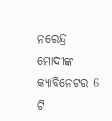ନରେନ୍ଦ୍ର ମୋଦୀଙ୍କ କ୍ୟାବିନେଟର 6 ଟି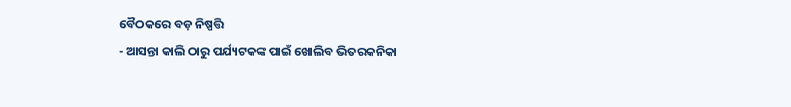ବୈଠକରେ ବଡ଼ ନିଷ୍ପତ୍ତି
- ଆସନ୍ତା କାଲି ଠାରୁ ପର୍ଯ୍ୟଟକଙ୍କ ପାଇଁ ଖୋଲିବ ଭିତରକନିକା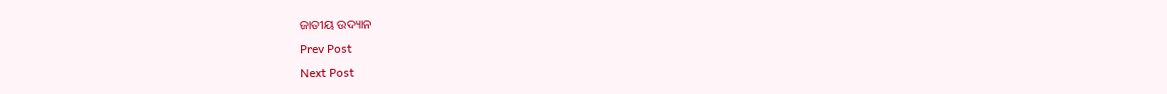ଜାତୀୟ ଉଦ୍ୟାନ
Prev Post
Next Post